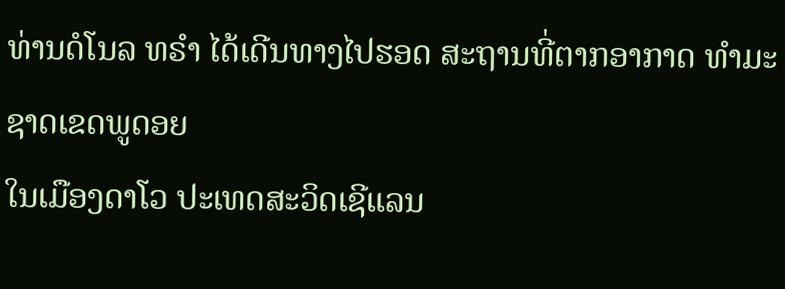ທ່ານດໍໂນລ ທຣຳ ໄດ້ເດີນທາງໄປຮອດ ສະຖານທີ່ຕາກອາກາດ ທຳມະຊາດເຂດພູດອຍ
ໃນເມືອງດາໂວ ປະເທດສະວິດເຊີແລນ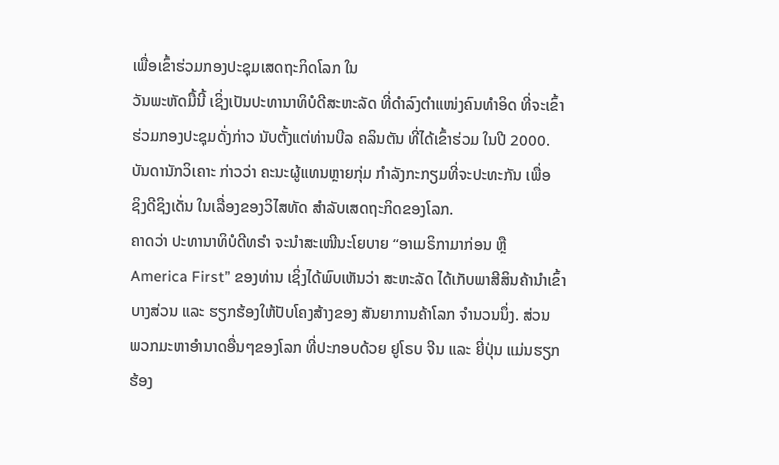ເພື່ອເຂົ້າຮ່ວມກອງປະຊຸມເສດຖະກິດໂລກ ໃນ
ວັນພະຫັດມື້ນີ້ ເຊິ່ງເປັນປະທານາທິບໍດີສະຫະລັດ ທີ່ດຳລົງຕຳແໜ່ງຄົນທຳອິດ ທີ່ຈະເຂົ້າ
ຮ່ວມກອງປະຊຸມດັ່ງກ່າວ ນັບຕັ້ງແຕ່ທ່ານບີລ ຄລິນຕັນ ທີ່ໄດ້ເຂົ້າຮ່ວມ ໃນປີ 2000.
ບັນດານັກວິເຄາະ ກ່າວວ່າ ຄະນະຜູ້ແທນຫຼາຍກຸ່ມ ກຳລັງກະກຽມທີ່ຈະປະທະກັນ ເພື່ອ
ຊິງດີຊິງເດັ່ນ ໃນເລື່ອງຂອງວິໄສທັດ ສຳລັບເສດຖະກິດຂອງໂລກ.
ຄາດວ່າ ປະທານາທິບໍດີທຣຳ ຈະນຳສະເໜີນະໂຍບາຍ “ອາເມຣິກາມາກ່ອນ ຫຼື
America First” ຂອງທ່ານ ເຊິ່ງໄດ້ພົບເຫັນວ່າ ສະຫະລັດ ໄດ້ເກັບພາສີສິນຄ້ານຳເຂົ້າ
ບາງສ່ວນ ແລະ ຮຽກຮ້ອງໃຫ້ປັບໂຄງສ້າງຂອງ ສັນຍາການຄ້າໂລກ ຈຳນວນນຶ່ງ. ສ່ວນ
ພວກມະຫາອຳນາດອື່ນໆຂອງໂລກ ທີ່ປະກອບດ້ວຍ ຢູໂຣບ ຈີນ ແລະ ຍີ່ປຸ່ນ ແມ່ນຮຽກ
ຮ້ອງ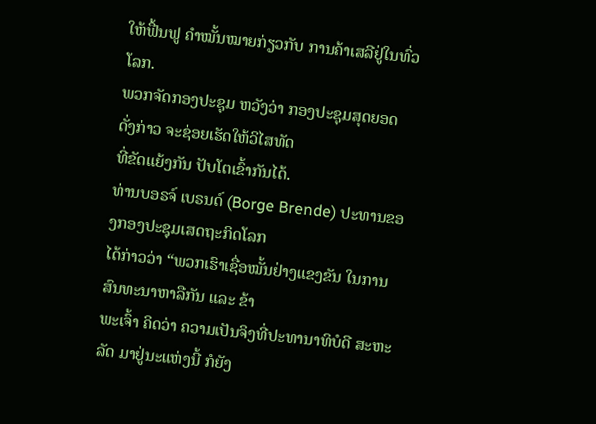ໃຫ້ຟື້ນຟູ ຄຳໝັ້ນໝາຍກ່ຽວກັບ ການຄ້າເສລີຢູ່ໃນທົ່ວໂລກ.
ພວກຈັດກອງປະຊຸມ ຫວັງວ່າ ກອງປະຊຸມສຸດຍອດດັ່ງກ່າວ ຈະຊ່ອຍເຮັດໃຫ້ວິໄສທັດ
ທີ່ຂັດແຍ້ງກັນ ປັບໂຕເຂົ້າກັນໄດ້.
ທ່ານບອຣຈ໌ ເບຣນດ໌ (Borge Brende) ປະທານຂອງກອງປະຊຸມເສດຖະກິດໂລກ
ໄດ້ກ່າວວ່າ “ພວກເຮົາເຊື່ອໝັ້ນຢ່າງແຂງຂັນ ໃນການສົນທະນາຫາລືກັນ ແລະ ຂ້າ
ພະເຈົ້າ ຄິດວ່າ ຄວາມເປັນຈິງທີ່ປະທານາທິບໍດີ ສະຫະລັດ ມາຢູ່ນະແຫ່ງນີ້ ກໍຍັງ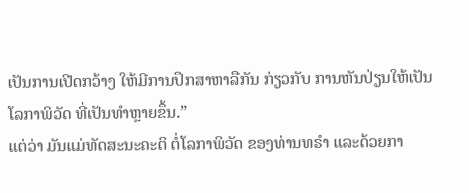ເປັນການເປີດກວ້າງ ໃຫ້ມີການປຶກສາຫາລືກັນ ກ່ຽວກັບ ການຫັນປ່ຽນໃຫ້ເປັນ
ໂລກາພິວັດ ທີ່ເປັນທຳຫຼາຍຂຶ້ນ.”
ແຕ່ວ່າ ມັນແມ່ທັດສະນະຄະຕິ ຕໍ່ໂລກາພິວັດ ຂອງທ່ານທຣຳ ແລະດ້ວຍກາ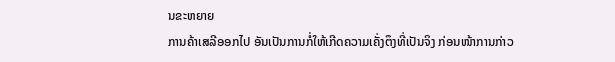ນຂະຫຍາຍ
ການຄ້າເສລີອອກໄປ ອັນເປັນການກໍ່ໃຫ້ເກີດຄວາມເຄັ່ງຕຶງທີ່ເປັນຈິງ ກ່ອນໜ້າການກ່າວ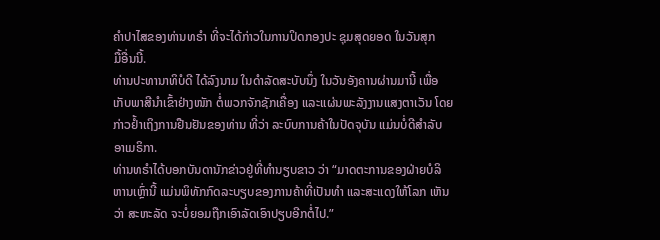ຄຳປາໄສຂອງທ່ານທຣຳ ທີ່ຈະໄດ້ກ່າວໃນການປິດກອງປະ ຊຸມສຸດຍອດ ໃນວັນສຸກ
ມື້ອື່ນນີ້.
ທ່ານປະທານາທິບໍດີ ໄດ້ລົງນາມ ໃນດຳລັດສະບັບນຶ່ງ ໃນວັນອັງຄານຜ່ານມານີ້ ເພື່ອ
ເກັບພາສີນຳເຂົ້າຢ່າງໜັກ ຕໍ່ພວກຈັກຊັກເຄື່ອງ ແລະແຜ່ນພະລັງງານແສງຕາເວັນ ໂດຍ
ກ່າວຢ້ຳເຖິງການຢືນຢັນຂອງທ່ານ ທີ່ວ່າ ລະບົບການຄ້າໃນປັດຈຸບັນ ແມ່ນບໍ່ດີສຳລັບ
ອາເມຣິກາ.
ທ່ານທຣຳໄດ້ບອກບັນດານັກຂ່າວຢູ່ທີ່ທຳນຽບຂາວ ວ່າ “ມາດຕະການຂອງຝ່າຍບໍລິ
ຫານເຫຼົ່ານີ້ ແມ່ນພິທັກກົດລະບຽບຂອງການຄ້າທີ່ເປັນທຳ ແລະສະແດງໃຫ້ໂລກ ເຫັນ
ວ່າ ສະຫະລັດ ຈະບໍ່ຍອມຖືກເອົາລັດເອົາປຽບອີກຕໍ່ໄປ.”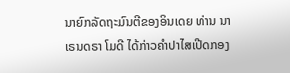ນາຍົກລັດຖະມົນຕີຂອງອິນເດຍ ທ່ານ ນາເຣນດຣາ ໂມດີ ໄດ້ກ່າວຄຳປາໄສເປີດກອງ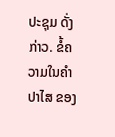ປະຊຸມ ດັ່ງກ່າວ. ຂໍ້ຄວາມໃນຄຳປາໄສ ຂອງ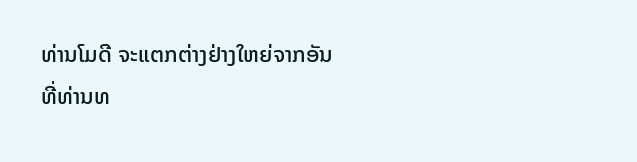ທ່ານໂມດີ ຈະແຕກຕ່າງຢ່າງໃຫຍ່ຈາກອັນ
ທີ່ທ່ານທ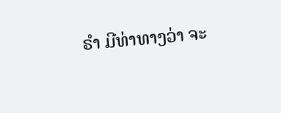ຣຳ ມີທ່າທາງວ່າ ຈະ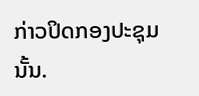ກ່າວປິດກອງປະຊຸມ ນັ້ນ.